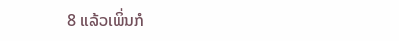8 ແລ້ວເພິ່ນກໍ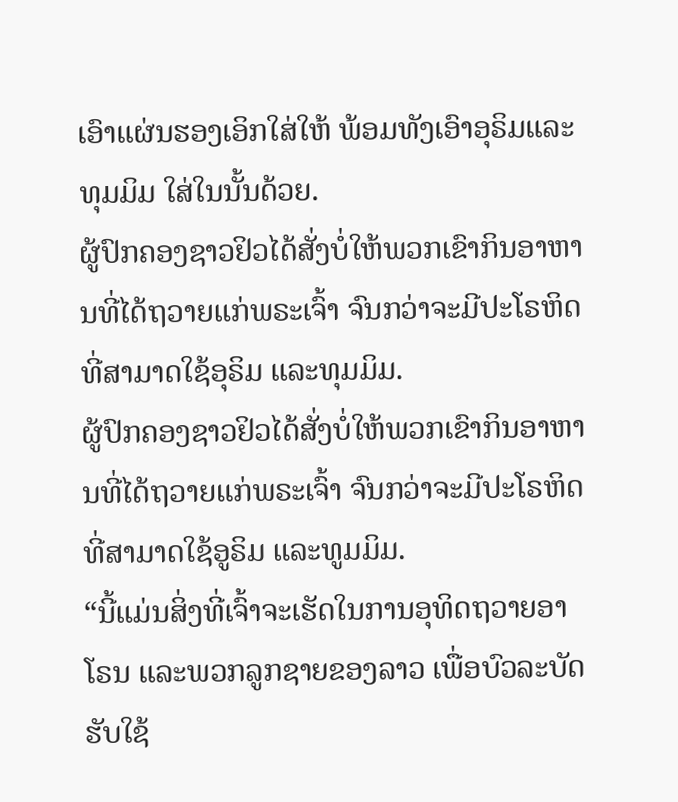ເອົາແຜ່ນຮອງເອິກໃສ່ໃຫ້ ພ້ອມທັງເອົາອຸຣິມແລະທຸມມິມ ໃສ່ໃນນັ້ນດ້ວຍ.
ຜູ້ປົກຄອງຊາວຢິວໄດ້ສັ່ງບໍ່ໃຫ້ພວກເຂົາກິນອາຫານທີ່ໄດ້ຖວາຍແກ່ພຣະເຈົ້າ ຈົນກວ່າຈະມີປະໂຣຫິດທີ່ສາມາດໃຊ້ອຸຣິມ ແລະທຸມມິມ.
ຜູ້ປົກຄອງຊາວຢິວໄດ້ສັ່ງບໍ່ໃຫ້ພວກເຂົາກິນອາຫານທີ່ໄດ້ຖວາຍແກ່ພຣະເຈົ້າ ຈົນກວ່າຈະມີປະໂຣຫິດທີ່ສາມາດໃຊ້ອູຣິມ ແລະທູມມິມ.
“ນີ້ແມ່ນສິ່ງທີ່ເຈົ້າຈະເຮັດໃນການອຸທິດຖວາຍອາໂຣນ ແລະພວກລູກຊາຍຂອງລາວ ເພື່ອບົວລະບັດຮັບໃຊ້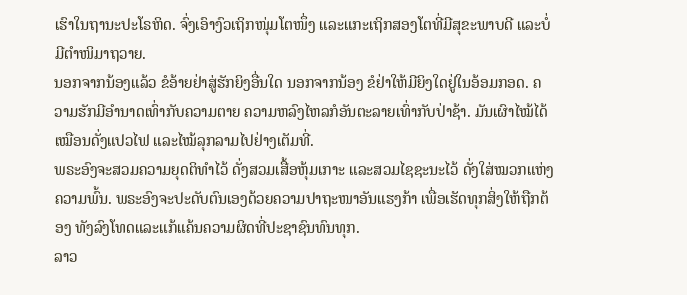ເຮົາໃນຖານະປະໂຣຫິດ. ຈົ່ງເອົາງົວເຖິກໜຸ່ມໂຕໜຶ່ງ ແລະແກະເຖິກສອງໂຕທີ່ມີສຸຂະພາບດີ ແລະບໍ່ມີຕຳໜິມາຖວາຍ.
ນອກຈາກນ້ອງແລ້ວ ຂໍອ້າຍຢ່າສູ່ຮັກຍິງອື່ນໃດ ນອກຈາກນ້ອງ ຂໍຢ່າໃຫ້ມີຍິງໃດຢູ່ໃນອ້ອມກອດ. ຄວາມຮັກມີອຳນາດເທົ່າກັບຄວາມຕາຍ ຄວາມຫລົງໄຫລກໍອັນຕະລາຍເທົ່າກັບປ່າຊ້າ. ມັນເຜົາໄໝ້ໄດ້ເໝືອນດັ່ງແປວໄຟ ແລະໄໝ້ລຸກລາມໄປຢ່າງເຕັມທີ່.
ພຣະອົງຈະສວມຄວາມຍຸດຕິທຳໄວ້ ດັ່ງສວມເສື້ອຫຸ້ມເກາະ ແລະສວມໄຊຊະນະໄວ້ ດັ່ງໃສ່ໝວກແຫ່ງຄວາມພົ້ນ. ພຣະອົງຈະປະດັບຕົນເອງດ້ວຍຄວາມປາຖະໜາອັນແຮງກ້າ ເພື່ອເຮັດທຸກສິ່ງໃຫ້ຖືກຕ້ອງ ທັງລົງໂທດແລະແກ້ແຄ້ນຄວາມຜິດທີ່ປະຊາຊົນທົນທຸກ.
ລາວ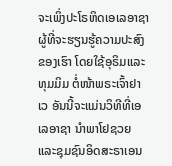ຈະເພິ່ງປະໂຣຫິດເອເລອາຊາ ຜູ້ທີ່ຈະຮຽນຮູ້ຄວາມປະສົງຂອງເຮົາ ໂດຍໃຊ້ອຸຣິມແລະທຸມມິມ ຕໍ່ໜ້າພຣະເຈົ້າຢາເວ ອັນນີ້ຈະແມ່ນວິທີທີ່ເອເລອາຊາ ນຳພາໂຢຊວຍ ແລະຊຸມຊົນອິດສະຣາເອນ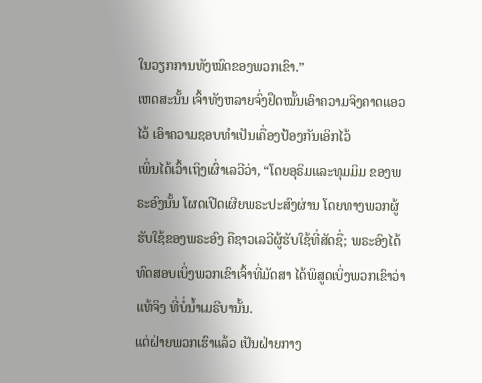ໃນວຽກການທັງໝົດຂອງພວກເຂົາ.”
ເຫດສະນັ້ນ ເຈົ້າທັງຫລາຍຈົ່ງຢຶດໝັ້ນເອົາຄວາມຈິງຄາດແອວໄວ້ ເອົາຄວາມຊອບທຳເປັນເຄື່ອງປ້ອງກັນເອິກໄວ້
ເພິ່ນໄດ້ເວົ້າເຖິງເຜົ່າເລວີວ່າ, “ໂດຍອຸຣິມແລະທຸມມິມ ຂອງພຣະອົງນັ້ນ ໂຜດເປີດເຜີຍພຣະປະສົງຜ່ານ ໂດຍທາງພວກຜູ້ຮັບໃຊ້ຂອງພຣະອົງ ຄືຊາວເລວີຜູ້ຮັບໃຊ້ທີ່ສັດຊື່; ພຣະອົງໄດ້ທົດສອບເບິ່ງພວກເຂົາເຈົ້າທີ່ມັດສາ ໄດ້ພິສູດເບິ່ງພວກເຂົາວ່າແທ້ຈິງ ທີ່ບໍ່ນໍ້າເມຣີບານັ້ນ.
ແຕ່ຝ່າຍພວກເຮົາແລ້ວ ເປັນຝ່າຍກາງ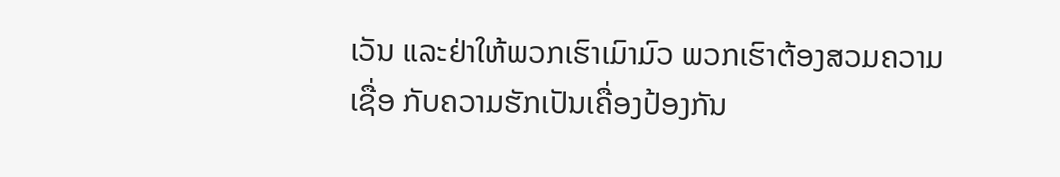ເວັນ ແລະຢ່າໃຫ້ພວກເຮົາເມົາມົວ ພວກເຮົາຕ້ອງສວມຄວາມເຊື່ອ ກັບຄວາມຮັກເປັນເຄື່ອງປ້ອງກັນ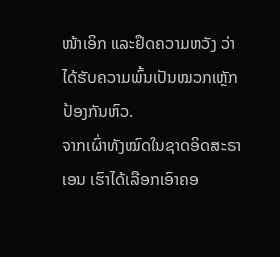ໜ້າເອິກ ແລະຢຶດຄວາມຫວັງ ວ່າໄດ້ຮັບຄວາມພົ້ນເປັນໝວກເຫຼັກປ້ອງກັນຫົວ.
ຈາກເຜົ່າທັງໝົດໃນຊາດອິດສະຣາເອນ ເຮົາໄດ້ເລືອກເອົາຄອ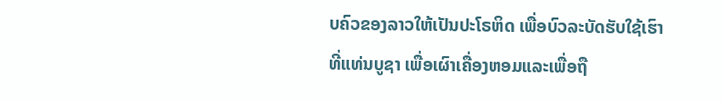ບຄົວຂອງລາວໃຫ້ເປັນປະໂຣຫິດ ເພື່ອບົວລະບັດຮັບໃຊ້ເຮົາທີ່ແທ່ນບູຊາ ເພື່ອເຜົາເຄື່ອງຫອມແລະເພື່ອຖື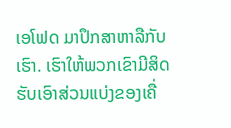ເອໂຟດ ມາປຶກສາຫາລືກັບເຮົາ. ເຮົາໃຫ້ພວກເຂົາມີສິດຮັບເອົາສ່ວນແບ່ງຂອງເຄື່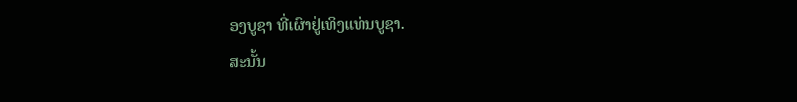ອງບູຊາ ທີ່ເຜົາຢູ່ເທິງແທ່ນບູຊາ.
ສະນັ້ນ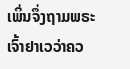ເພິ່ນຈຶ່ງຖາມພຣະເຈົ້າຢາເວວ່າຄວ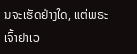ນຈະເຮັດຢ່າງໃດ, ແຕ່ພຣະເຈົ້າຢາເວ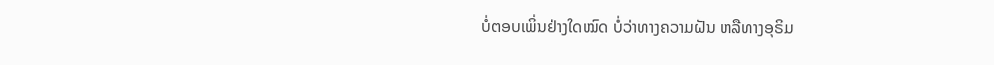ບໍ່ຕອບເພິ່ນຢ່າງໃດໝົດ ບໍ່ວ່າທາງຄວາມຝັນ ຫລືທາງອຸຣິມ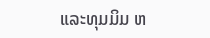ແລະທຸມມິມ ຫ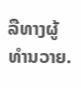ລືທາງຜູ້ທຳນວາຍ.